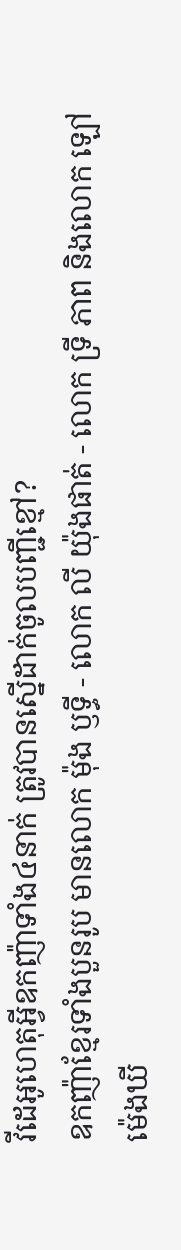វីដេអូហេតុអ្វីឧកញ៉ាទាំង៤នាក់ ត្រូវបានស្នើដាក់ចូលបញ្ជីខ្មៅ?
ឧកញ៉ាខ្មែរទាំងបួនរូប មានលោក ម៉ុង ឫទ្ធី - លោក លី យ៉ុងផាត់ - លោក ទ្រី ភាព និងលោក ឡៅ ម៉េងឃី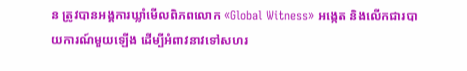ន ត្រូវបានអង្គការឃ្លាំមើលពិភពលោក «Global Witness» អង្កេត និងលើកជារបាយការណ៍មួយឡើង ដើម្បីអំពាវនាវទៅសហរ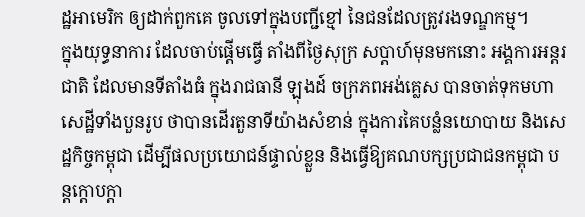ដ្ឋអាមេរិក ឲ្យដាក់ពួកគេ ចូលទៅក្នុងបញ្ជីខ្មៅ នៃជនដែលត្រូវរងទណ្ឌកម្ម។
ក្នុងយុទ្ធនាការ ដែលចាប់ផ្ដើមធ្វើ តាំងពីថ្ងៃសុក្រ សប្ដាហ៍មុនមកនោះ អង្គការអន្តរជាតិ ដែលមានទីតាំងធំ ក្នុងរាជធានី ឡុងដ៍ ចក្រភពអង់គ្លេស បានចាត់ទុកមហាសេដ្ឋីទាំងបួនរូប ថាបានដើរតួនាទីយ៉ាងសំខាន់ ក្នុងការគៃបន្លំនយោបាយ និងសេដ្ឋកិច្ចកម្ពុជា ដើម្បីផលប្រយោជន៍ផ្ទាល់ខ្លួន និងធ្វើឱ្យគណបក្សប្រជាជនកម្ពុជា បន្តក្តោបក្តា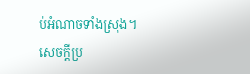ប់អំណាចទាំងស្រុង។
សេចក្តីប្រ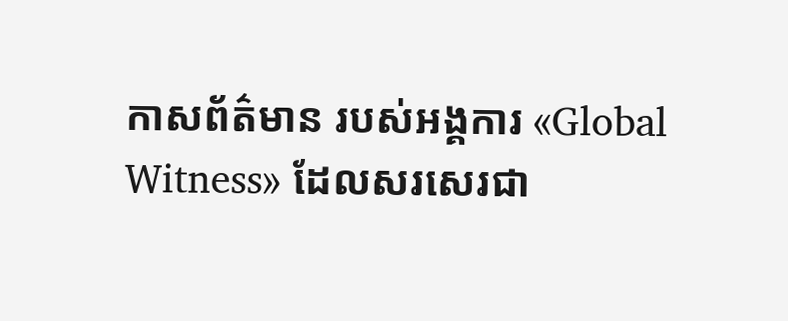កាសព័ត៌មាន របស់អង្គការ «Global Witness» ដែលសរសេរជា